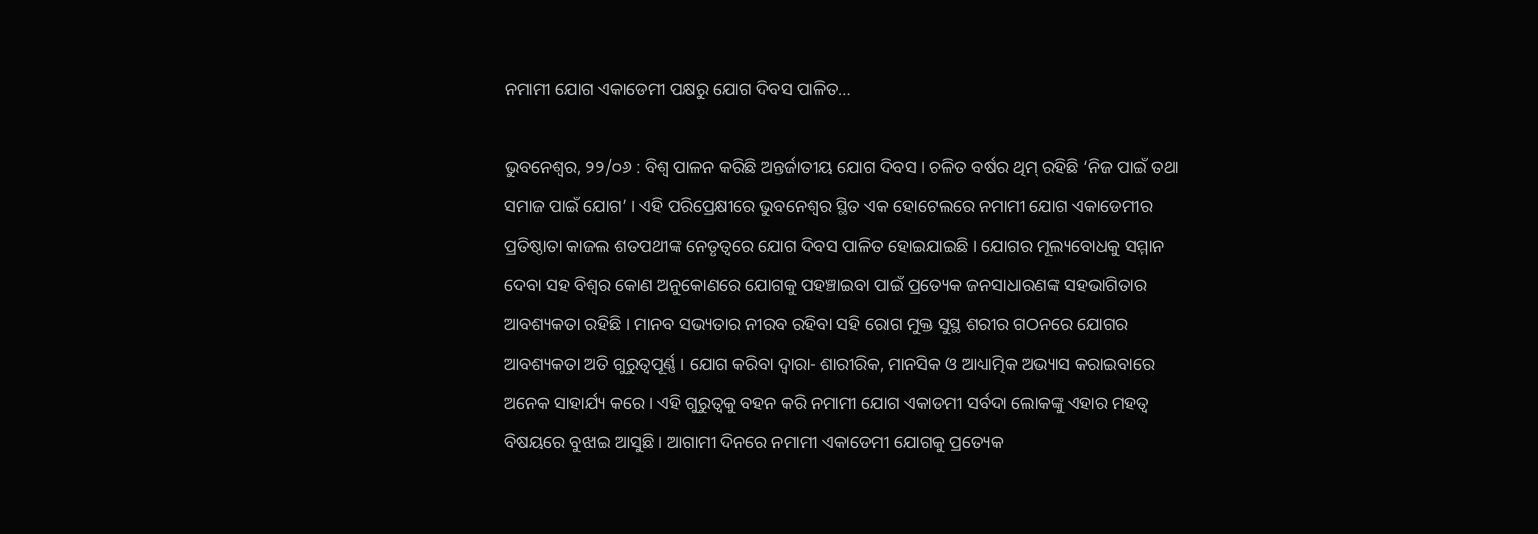ନମାମୀ ଯୋଗ ଏକାଡେମୀ ପକ୍ଷରୁ ଯୋଗ ଦିବସ ପାଳିତ…

ଭୁବନେଶ୍ୱର, ୨୨/୦୬ : ବିଶ୍ୱ ପାଳନ କରିଛି ଅନ୍ତର୍ଜାତୀୟ ଯୋଗ ଦିବସ । ଚଳିତ ବର୍ଷର ଥିମ୍ ରହିଛି ‘ନିଜ ପାଇଁ ତଥା ସମାଜ ପାଇଁ ଯୋଗ’ । ଏହି ପରିପ୍ରେକ୍ଷୀରେ ଭୁବନେଶ୍ୱର ସ୍ଥିତ ଏକ ହୋଟେଲରେ ନମାମୀ ଯୋଗ ଏକାଡେମୀର ପ୍ରତିଷ୍ଠାତା କାଜଲ ଶତପଥୀଙ୍କ ନେତୃତ୍ୱରେ ଯୋଗ ଦିବସ ପାଳିତ ହୋଇଯାଇଛି । ଯୋଗର ମୂଲ୍ୟବୋଧକୁ ସମ୍ମାନ ଦେବା ସହ ବିଶ୍ୱର କୋଣ ଅନୁକୋଣରେ ଯୋଗକୁ ପହଞ୍ଚାଇବା ପାଇଁ ପ୍ରତ୍ୟେକ ଜନସାଧାରଣଙ୍କ ସହଭାଗିତାର ଆବଶ୍ୟକତା ରହିଛି । ମାନବ ସଭ୍ୟତାର ନୀରବ ରହିବା ସହି ରୋଗ ମୁକ୍ତ ସୁସ୍ଥ ଶରୀର ଗଠନରେ ଯୋଗର ଆବଶ୍ୟକତା ଅତି ଗୁରୁତ୍ୱପୂର୍ଣ୍ଣ । ଯୋଗ କରିବା ଦ୍ୱାରା- ଶାରୀରିକ, ମାନସିକ ଓ ଆଧ୍ୟାତ୍ମିକ ଅଭ୍ୟାସ କରାଇବାରେ ଅନେକ ସାହାର୍ଯ୍ୟ କରେ । ଏହି ଗୁରୁତ୍ୱକୁ ବହନ କରି ନମାମୀ ଯୋଗ ଏକାଡମୀ ସର୍ବଦା ଲୋକଙ୍କୁ ଏହାର ମହତ୍ୱ ବିଷୟରେ ବୁଝାଇ ଆସୁଛି । ଆଗାମୀ ଦିନରେ ନମାମୀ ଏକାଡେମୀ ଯୋଗକୁ ପ୍ରତ୍ୟେକ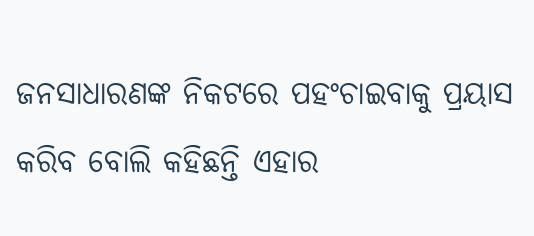ଜନସାଧାରଣଙ୍କ ନିକଟରେ ପହଂଚାଇବାକୁ ପ୍ରୟାସ କରିବ ବୋଲି କହିଛନ୍ତି ଏହାର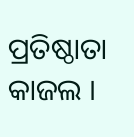ପ୍ରତିଷ୍ଠାତା କାଜଲ ।